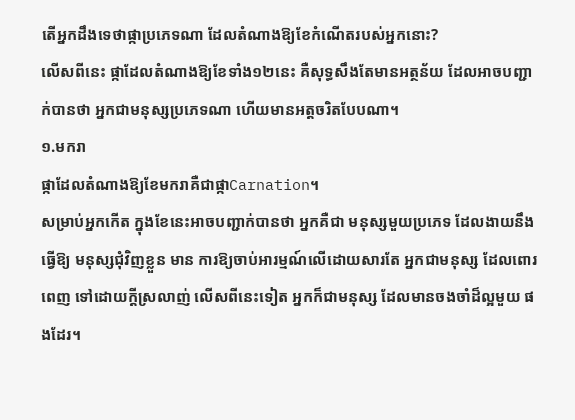តើអ្នកដឹងទេថាផ្កាប្រភេទណា ដែលតំណាងឱ្យខែកំណើតរបស់អ្នកនោះ?
លើសពីនេះ ផ្កាដែលតំណាងឱ្យខែទាំង១២នេះ គឺសុទ្ធសឹងតែមានអត្ថន័យ ដែលអាចបញ្ជាក់បានថា អ្នកជាមនុស្សប្រភេទណា ហើយមានអត្តចរិតបែបណា។
១.មករា
ផ្កាដែលតំណាងឱ្យខែមករាគឺជាផ្កាCarnation។
សម្រាប់អ្នកកើត ក្នុងខែនេះអាចបញ្ជាក់បានថា អ្នកគឺជា មនុស្សមួយប្រភេទ ដែលងាយនឹងធ្វើឱ្យ មនុស្សជុំវិញខ្លួន មាន ការឱ្យចាប់អារម្មណ៍លើដោយសារតែ អ្នកជាមនុស្ស ដែលពោរពេញ ទៅដោយក្តីស្រលាញ់ លើសពីនេះទៀត អ្នកក៏ជាមនុស្ស ដែលមានចងចាំដ៏ល្អមួយ ផងដែរ។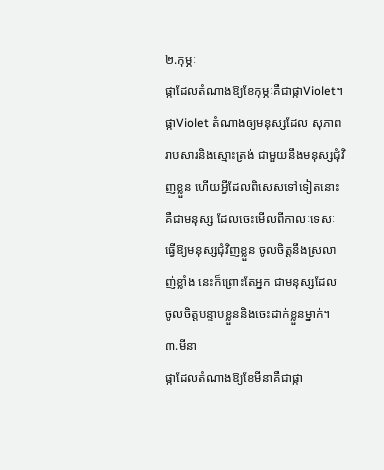២.កុម្ភៈ
ផ្កាដែលតំណាងឱ្យខែកុម្ភៈគឺជាផ្កាViolet។
ផ្កាViolet តំណាងឲ្យមនុស្សដែល សុភាពរាបសារនិងស្មោះត្រង់ ជាមួយនឹងមនុស្សជុំវិញខ្លួន ហើយអ្វីដែលពិសេសទៅទៀតនោះ គឺជាមនុស្ស ដែលចេះមើលពីកាលៈទេសៈ ធ្វើឱ្យមនុស្សជុំវិញខ្លួន ចូលចិត្តនឹងស្រលាញ់ខ្លាំង នេះក៏ព្រោះតែអ្នក ជាមនុស្សដែល ចូលចិត្តបន្ទាបខ្លួននិងចេះដាក់ខ្លួនម្នាក់។
៣.មីនា
ផ្កាដែលតំណាងឱ្យខែមីនាគឺជាផ្កា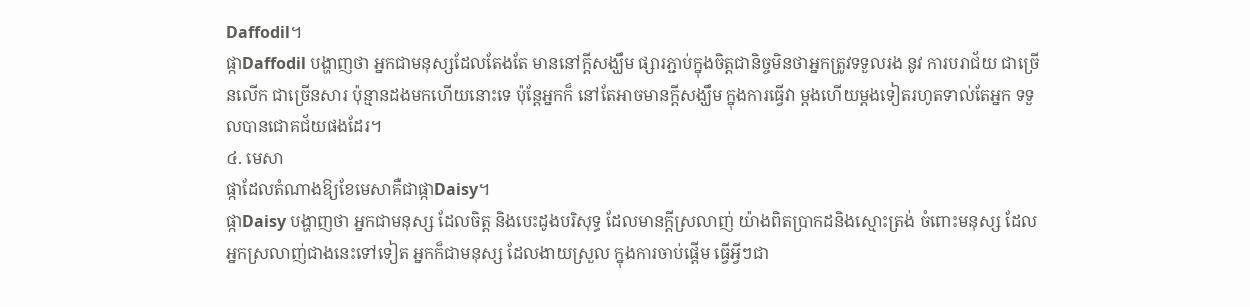Daffodil។
ផ្កាDaffodil បង្ហាញថា អ្នកជាមនុស្សដែលតែងតែ មាននៅក្តីសង្ឃឹម ផ្សារភ្ជាប់ក្នុងចិត្តជានិច្ចមិនថាអ្នកត្រូវទទួលរង នូវ ការបរាជ័យ ជាច្រើនលើក ជាច្រើនសារ ប៉ុន្មានដងមកហើយនោះទេ ប៉ុន្តែអ្នកក៏ នៅតែអាចមានក្តីសង្ឃឹម ក្នុងការធ្វើវា ម្តងហើយម្តងទៀតរហូតទាល់តែអ្នក ទទួលបានជោគជ័យផងដែរ។
៤. មេសា
ផ្កាដែលតំណាងឱ្យខែមេសាគឺជាផ្កាDaisy។
ផ្កាDaisy បង្ហាញថា អ្នកជាមនុស្ស ដែលចិត្ត និងបេះដូងបរិសុទ្ធ ដែលមានក្តីស្រលាញ់ យ៉ាងពិតប្រាកដនិងស្មោះត្រង់ ចំពោះមនុស្ស ដែលអ្នកស្រលាញ់ជាងនេះទៅទៀត អ្នកក៏ជាមនុស្ស ដែលងាយស្រួល ក្នុងការចាប់ផ្តើម ធ្វើអ្វីៗជា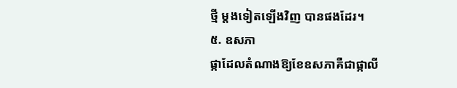ថ្មី ម្តងទៀតឡើងវិញ បានផងដែរ។
៥. ឧសភា
ផ្កាដែលតំណាងឱ្យខែឧសភាគឺជាផ្កាលី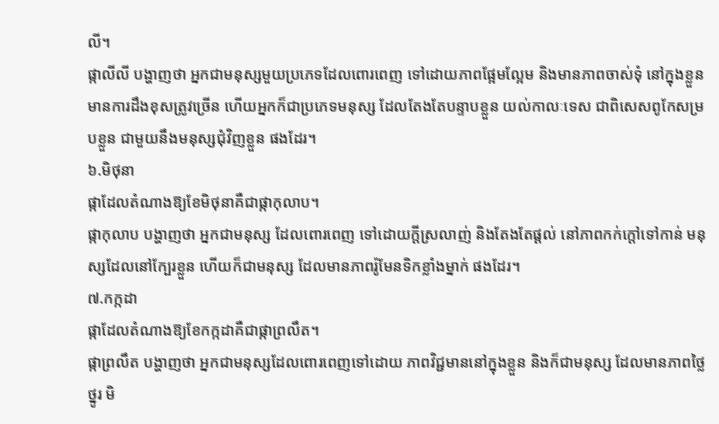លី។
ផ្កាលីលី បង្ហាញថា អ្នកជាមនុស្សមួយប្រភេទដែលពោរពេញ ទៅដោយភាពផ្អែមល្អែម និងមានភាពចាស់ទុំ នៅក្នុងខ្លួន មានការដឹងខុសត្រូវច្រើន ហើយអ្នកក៏ជាប្រភេទមនុស្ស ដែលតែងតែបន្ទាបខ្លួន យល់កាលៈទេស ជាពិសេសពូកែសម្របខ្លួន ជាមួយនឹងមនុស្សជុំវិញខ្លួន ផងដែរ។
៦.មិថុនា
ផ្កាដែលតំណាងឱ្យខែមិថុនាគឺជាផ្កាកុលាប។
ផ្កាកុលាប បង្ហាញថា អ្នកជាមនុស្ស ដែលពោរពេញ ទៅដោយក្តីស្រលាញ់ និងតែងតែផ្តល់ នៅភាពកក់ក្តៅទៅកាន់ មនុស្សដែលនៅក្បែរខ្លួន ហើយក៏ជាមនុស្ស ដែលមានភាពរ៉ូមែនទិកខ្លាំងម្នាក់ ផងដែរ។
៧.កក្កដា
ផ្កាដែលតំណាងឱ្យខែកក្កដាគឺជាផ្កាព្រលឹត។
ផ្កាព្រលឹត បង្ហាញថា អ្នកជាមនុស្សដែលពោរពេញទៅដោយ ភាពវិជ្ជមាននៅក្នុងខ្លួន និងក៏ជាមនុស្ស ដែលមានភាពថ្លៃថ្នូរ មិ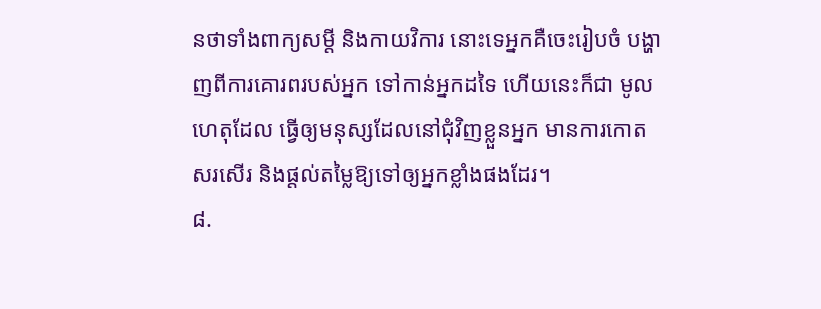នថាទាំងពាក្យសម្តី និងកាយវិការ នោះទេអ្នកគឺចេះរៀបចំ បង្ហាញពីការគោរពរបស់អ្នក ទៅកាន់អ្នកដទៃ ហើយនេះក៏ជា មូលហេតុដែល ធ្វើឲ្យមនុស្សដែលនៅជុំវិញខ្លួនអ្នក មានការកោតសរសើរ និងផ្តល់តម្លៃឱ្យទៅឲ្យអ្នកខ្លាំងផងដែរ។
៨.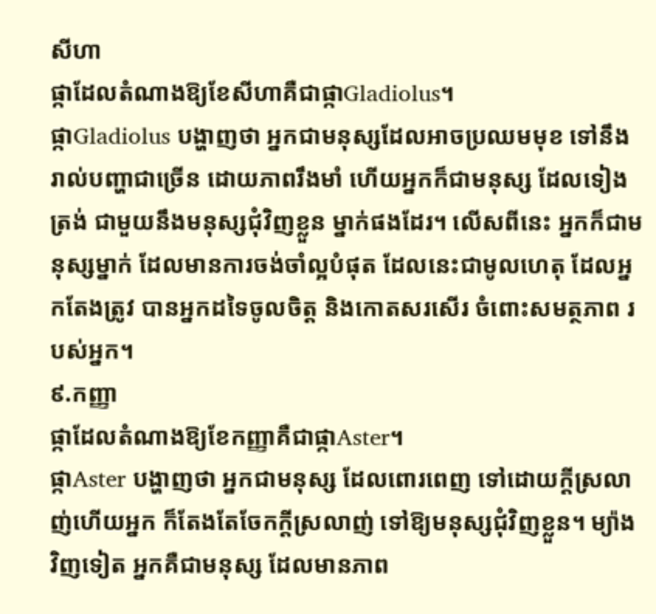សីហា
ផ្កាដែលតំណាងឱ្យខែសីហាគឺជាផ្កាGladiolus។
ផ្កាGladiolus បង្ហាញថា អ្នកជាមនុស្សដែលអាចប្រឈមមុខ ទៅនឹងរាល់បញ្ហាជាច្រើន ដោយភាពរឹងមាំ ហើយអ្នកក៏ជាមនុស្ស ដែលទៀងត្រង់ ជាមួយនឹងមនុស្សជុំវិញខ្លួន ម្នាក់ផងដែរ។ លើសពីនេះ អ្នកក៏ជាមនុស្សម្នាក់ ដែលមានការចង់ចាំល្អបំផុត ដែលនេះជាមូលហេតុ ដែលអ្នកតែងត្រូវ បានអ្នកដទៃចូលចិត្ត និងកោតសរសើរ ចំពោះសមត្ថភាព របស់អ្នក។
៩.កញ្ញា
ផ្កាដែលតំណាងឱ្យខែកញ្ញាគឺជាផ្កាAster។
ផ្កាAster បង្ហាញថា អ្នកជាមនុស្ស ដែលពោរពេញ ទៅដោយក្តីស្រលាញ់ហើយអ្នក ក៏តែងតែចែកក្តីស្រលាញ់ ទៅឱ្យមនុស្សជុំវិញខ្លួន។ ម្យ៉ាងវិញទៀត អ្នកគឺជាមនុស្ស ដែលមានភាព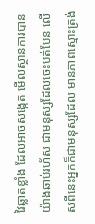វៃឆ្លាតខ្លាំង ដែលអាចសង្កេត មើលស្ថានការបានយ៉ាងឆាប់រហ័ស ជាមនុស្សដែលចេះបត់បែន លើសពីនេះអ្នកក៏ជាមនុស្សដែល មានភាពស្មោះត្រង់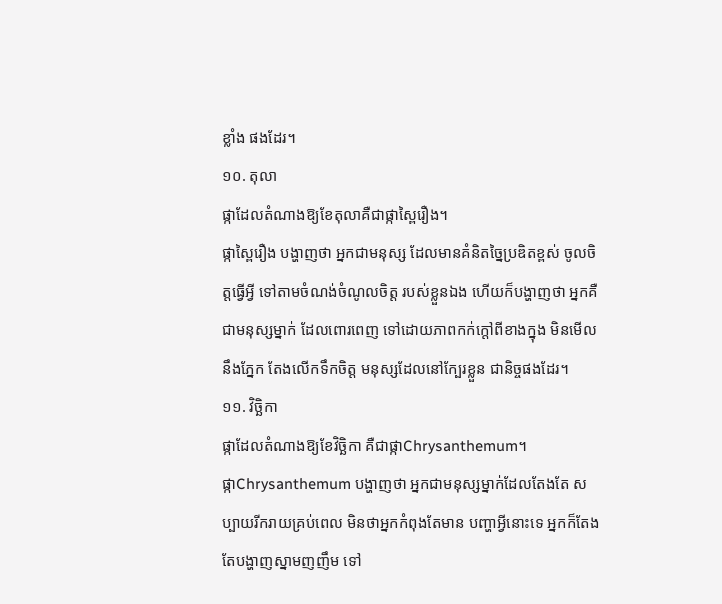ខ្លាំង ផងដែរ។
១០. តុលា
ផ្កាដែលតំណាងឱ្យខែតុលាគឺជាផ្កាស្ពៃរឿង។
ផ្កាស្ពៃរឿង បង្ហាញថា អ្នកជាមនុស្ស ដែលមានគំនិតច្នៃប្រឌិតខ្ពស់ ចូលចិត្តធ្វើអ្វី ទៅតាមចំណង់ចំណូលចិត្ត របស់ខ្លួនឯង ហើយក៏បង្ហាញថា អ្នកគឺជាមនុស្សម្នាក់ ដែលពោរពេញ ទៅដោយភាពកក់ក្តៅពីខាងក្នុង មិនមើលនឹងភ្នែក តែងលើកទឹកចិត្ត មនុស្សដែលនៅក្បែរខ្លួន ជានិច្ចផងដែរ។
១១. វិច្ឆិកា
ផ្កាដែលតំណាងឱ្យខែវិច្ឆិកា គឺជាផ្កាChrysanthemum។
ផ្កាChrysanthemum បង្ហាញថា អ្នកជាមនុស្សម្នាក់ដែលតែងតែ សប្បាយរីករាយគ្រប់ពេល មិនថាអ្នកកំពុងតែមាន បញ្ហាអ្វីនោះទេ អ្នកក៏តែងតែបង្ហាញស្នាមញញឹម ទៅ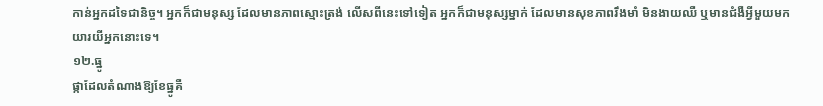កាន់អ្នកដទៃជានិច្ច។ អ្នកក៏ជាមនុស្ស ដែលមានភាពស្មោះត្រង់ លើសពីនេះទៅទៀត អ្នកក៏ជាមនុស្សម្នាក់ ដែលមានសុខភាពរឹងមាំ មិនងាយឈឺ ឬមានជំងឺអ្វីមួយមក យារយីអ្នកនោះទេ។
១២.ធ្នូ
ផ្កាដែលតំណាងឱ្យខែធ្នូគឺ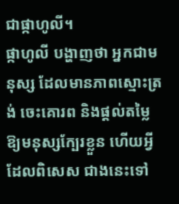ជាផ្កាហូលី។
ផ្កាហូលី បង្ហាញថា អ្នកជាមនុស្ស ដែលមានភាពស្មោះត្រង់ ចេះគោរព និងផ្តល់តម្លៃ ឱ្យមនុស្សក្បែរខ្លួន ហើយអ្វីដែលពិសេស ជាងនេះទៅ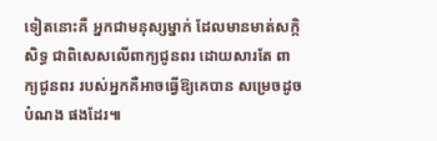ទៀតនោះគឺ អ្នកជាមនុស្សម្នាក់ ដែលមានមាត់សក្កិសិទ្ធ ជាពិសេសលើពាក្យជូនពរ ដោយសារតែ ពាក្យជូនពរ របស់អ្នកគឺអាចធ្វើឱ្យគេបាន សម្រេចដូចបំណង ផងដែរ៕